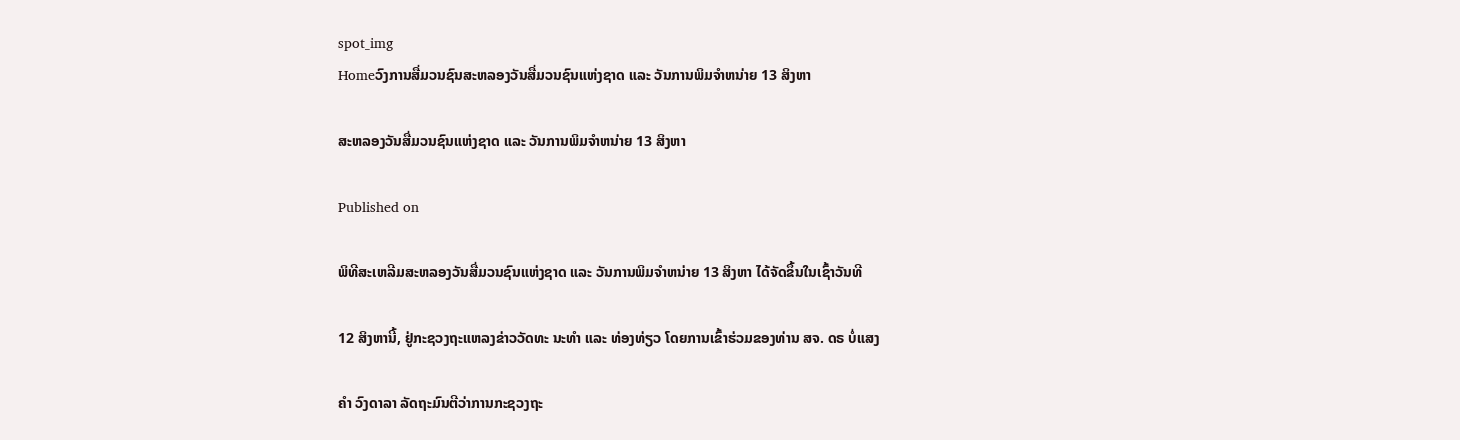spot_img
Homeວົງການສື່ມວນຊົນສະຫລອງວັນສື່ມວນຊົນແຫ່ງຊາດ ແລະ ວັນການພິມຈຳຫນ່າຍ 13 ສິງຫາ

ສະຫລອງວັນສື່ມວນຊົນແຫ່ງຊາດ ແລະ ວັນການພິມຈຳຫນ່າຍ 13 ສິງຫາ

Published on

ພິທີສະເຫລີມສະຫລອງວັນສື່ມວນຊົນແຫ່ງຊາດ ແລະ ວັນການພິມຈຳຫນ່າຍ 13 ສິງຫາ ໄດ້ຈັດຂຶ້ນໃນເຊົ້າວັນທີ

12 ສິງຫານີ້, ຢູ່ກະຊວງຖະແຫລງຂ່າວວັດທະ ນະທຳ ແລະ ທ່ອງທ່ຽວ ໂດຍການເຂົ້າຮ່ວມຂອງທ່ານ ສຈ. ດຣ ບໍ່ແສງ

ຄຳ ວົງດາລາ ລັດຖະມົນຕີວ່າການກະຊວງຖະ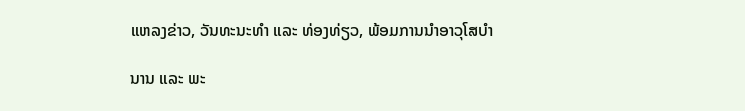ແຫລງຂ່າວ, ວັນທະນະທຳ ແລະ ທ່ອງທ່ຽວ, ພ້ອມການນຳອາວຸໂສບຳ

ນານ ແລະ ພະ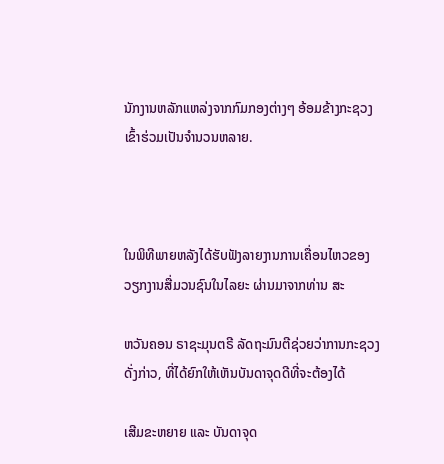ນັກງານຫລັກແຫລ່ງຈາກກົມກອງຕ່າງໆ ອ້ອມຂ້າງກະຊວງເຂົ້າຮ່ວມເປັນຈຳນວນຫລາຍ.



ໃນພິທີພາຍຫລັງໄດ້ຮັບຟັງລາຍງານການເຄື່ອນໄຫວຂອງວຽກງານສື່ມວນຊົນໃນໄລຍະ ຜ່ານມາຈາກທ່ານ ສະ

ຫວັນຄອນ ຣາຊະມຸນຕຣີ ລັດຖະມົນຕີຊ່ວຍວ່າການກະຊວງດັ່ງກ່າວ, ທີ່ໄດ້ຍົກໃຫ້ເຫັນບັນດາຈຸດດີທີ່ຈະຕ້ອງໄດ້

ເສີມຂະຫຍາຍ ແລະ ບັນດາຈຸດ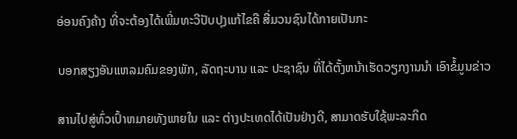ອ່ອນຄົງຄ້າງ ທີ່ຈະຕ້ອງໄດ້ເພີ່ມທະວີປັບປຸງແກ້ໄຂຄື ສື່ມວນຊົນໄດ້ກາຍເປັນກະ

ບອກສຽງອັນແຫລມຄົມຂອງພັກ, ລັດຖະບານ ແລະ ປະຊາຊົນ ທີ່ໄດ້ຕັ້ງຫນ້າເຮັດວຽກງານນຳ ເອົາຂໍ້ມູນຂ່າວ

ສານໄປສູ່ທົ່ວເປົ້າຫມາຍທັງພາຍໃນ ແລະ ຕ່າງປະເທດໄດ້ເປັນຢ່າງດີ, ສາມາດຮັບໃຊ້ພະລະກິດ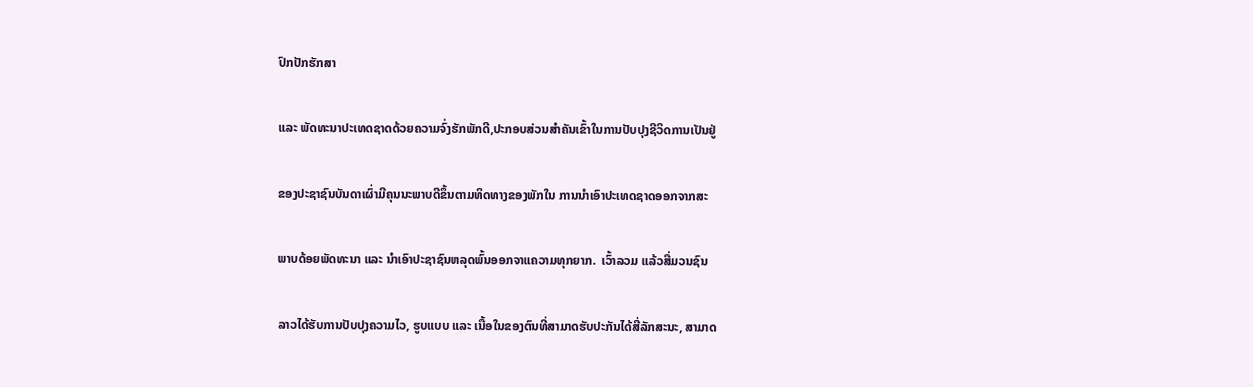ປົກປັກຮັກສາ

ແລະ ພັດທະນາປະເທດຊາດດ້ວຍຄວາມຈົ່ງຮັກພັກດີ,ປະກອບສ່ວນສຳຄັນເຂົ້າໃນການປັບປຸງຊີວິດການເປັນຢູ່

ຂອງປະຊາຊົນບັນດາເຜົ່າມີຄຸນນະພາບດີຂຶ້ນຕາມທິດທາງຂອງພັກໃນ ການນຳເອົາປະເທດຊາດອອກຈາກສະ

ພາບດ້ອຍພັດທະນາ ແລະ ນຳເອົາປະຊາຊົນຫລຸດພົ້ນອອກຈາແຄວາມທຸກຍາກ.  ເວົ້າລວມ ແລ້ວສື່ມວນຊົນ

ລາວໄດ້ຮັບການປັບປຸງຄວາມໄວ, ຮູບແບບ ແລະ ເນື້ອໃນຂອງຕົນທີ່ສາມາດຮັບປະກັນໄດ້ສີ່ລັກສະນະ, ສາມາດ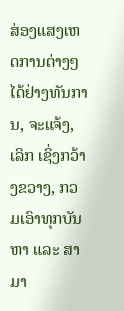ສ່ອງແສງເຫດການຕ່າງໆໄດ້ຢ່າງທັນການ, ຈະແຈ້ງ, ເລິກ ເຊິ່ງກວ້າງຂວາງ, ກວມເອົາທຸກບັນຫາ ແລະ ສາມາ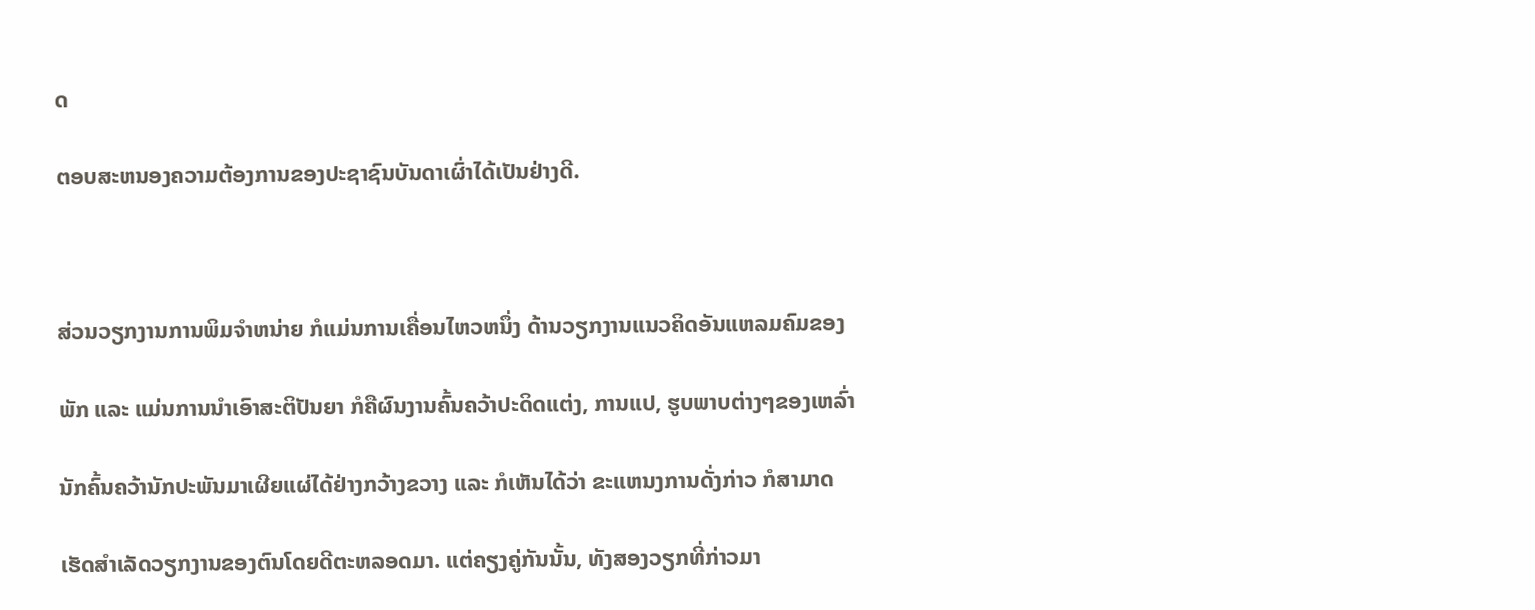ດ

ຕອບສະຫນອງຄວາມຕ້ອງການຂອງປະຊາຊົນບັນດາເຜົ່າໄດ້ເປັນຢ່າງດີ.



ສ່ວນວຽກງານການພິມຈຳຫນ່າຍ ກໍແມ່ນການເຄື່ອນໄຫວຫນຶ່ງ ດ້ານວຽກງານແນວຄິດອັນແຫລມຄົມຂອງ

ພັກ ແລະ ແມ່ນການນຳເອົາສະຕິປັນຍາ ກໍຄືຜົນງານຄົ້ນຄວ້າປະດິດແຕ່ງ, ການແປ, ຮູບພາບຕ່າງໆຂອງເຫລົ່າ

ນັກຄົ້ນຄວ້ານັກປະພັນມາເຜີຍແຜ່ໄດ້ຢ່າງກວ້າງຂວາງ ແລະ ກໍເຫັນໄດ້ວ່າ ຂະແຫນງການດັ່ງກ່າວ ກໍສາມາດ

ເຮັດສຳເລັດວຽກງານຂອງຕົນໂດຍດີຕະຫລອດມາ. ແຕ່ຄຽງຄູ່ກັນນັ້ນ, ທັງສອງວຽກທີ່ກ່າວມາ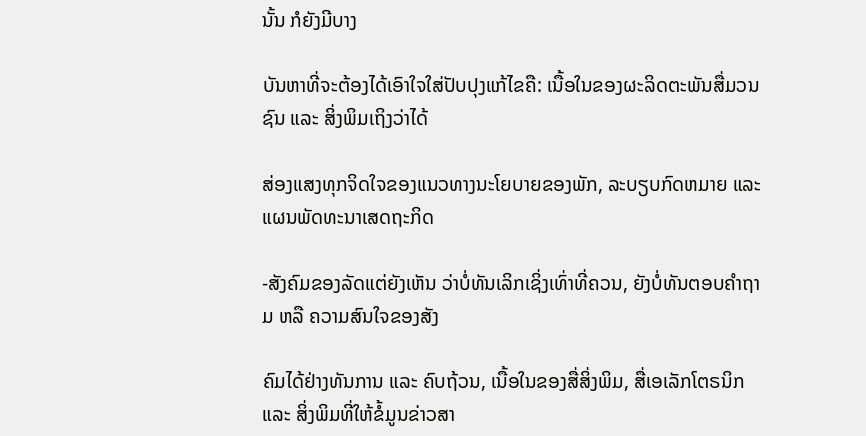ນັ້ນ ກໍຍັງມີບາງ

ບັນຫາທີ່ຈະຕ້ອງໄດ້ເອົາໃຈໃສ່ປັບປຸງແກ້ໄຂຄື: ເນື້ອໃນຂອງຜະລິດຕະພັນສື່ມວນຊົນ ແລະ ສິ່ງພິມເຖິງວ່າໄດ້

ສ່ອງແສງທຸກຈິດໃຈຂອງແນວທາງນະໂຍບາຍຂອງພັກ, ລະບຽບກົດຫມາຍ ແລະ ແຜນພັດທະນາເສດຖະກິດ

-ສັງຄົມຂອງລັດແຕ່ຍັງເຫັນ ວ່າບໍ່ທັນເລິກເຊິ່ງເທົ່າທີ່ຄວນ, ຍັງບໍ່ທັນຕອບຄຳຖາມ ຫລື ຄວາມສົນໃຈຂອງສັງ

ຄົມໄດ້ຢ່າງທັນການ ແລະ ຄົບຖ້ວນ, ເນື້ອໃນຂອງສື່ສິ່ງພິມ, ສື່ເອເລັກໂຕຣນິກ ແລະ ສິ່ງພິມທີ່ໃຫ້ຂໍ້ມູນຂ່າວສາ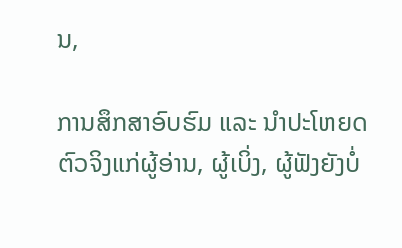ນ,

ການສຶກສາອົບຮົມ ແລະ ນຳປະໂຫຍດຕົວຈິງແກ່ຜູ້ອ່ານ, ຜູ້ເບິ່ງ, ຜູ້ຟັງຍັງບໍ່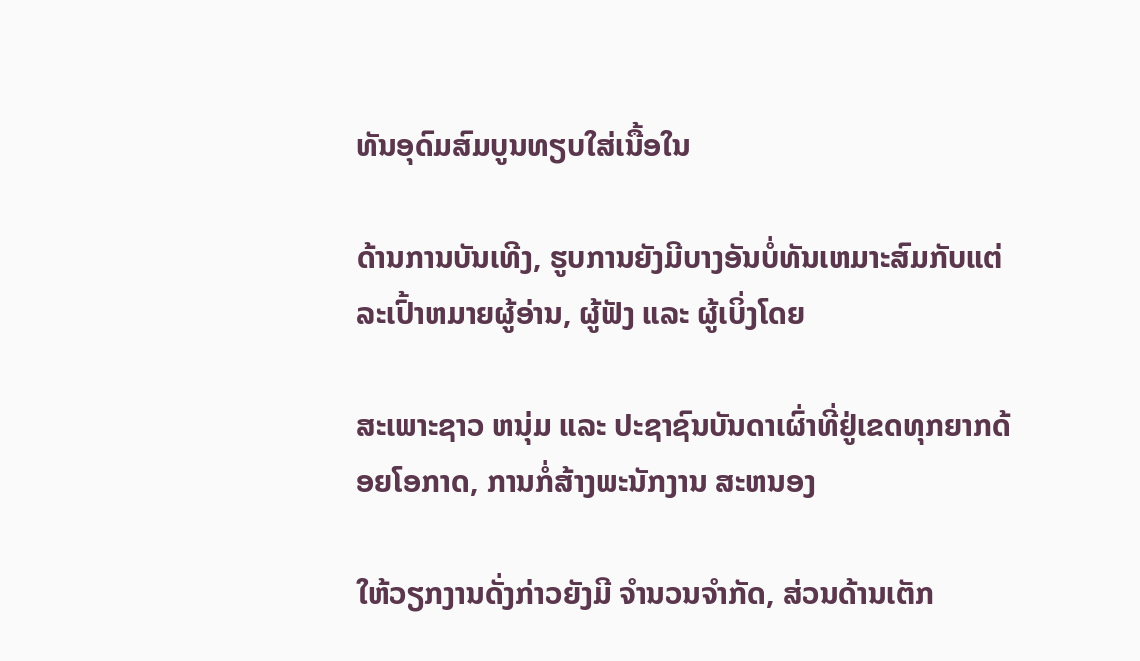ທັນອຸດົມສົມບູນທຽບໃສ່ເນື້ອໃນ

ດ້ານການບັນເທີງ, ຮູບການຍັງມີບາງອັນບໍ່ທັນເຫມາະສົມກັບແຕ່ລະເປົ້າຫມາຍຜູ້ອ່ານ, ຜູ້ຟັງ ແລະ ຜູ້ເບິ່ງໂດຍ

ສະເພາະຊາວ ຫນຸ່ມ ແລະ ປະຊາຊົນບັນດາເຜົ່າທີ່ຢູ່ເຂດທຸກຍາກດ້ອຍໂອກາດ, ການກໍ່ສ້າງພະນັກງານ ສະຫນອງ

ໃຫ້ວຽກງານດັ່ງກ່າວຍັງມີ ຈຳນວນຈຳກັດ, ສ່ວນດ້ານເຕັກ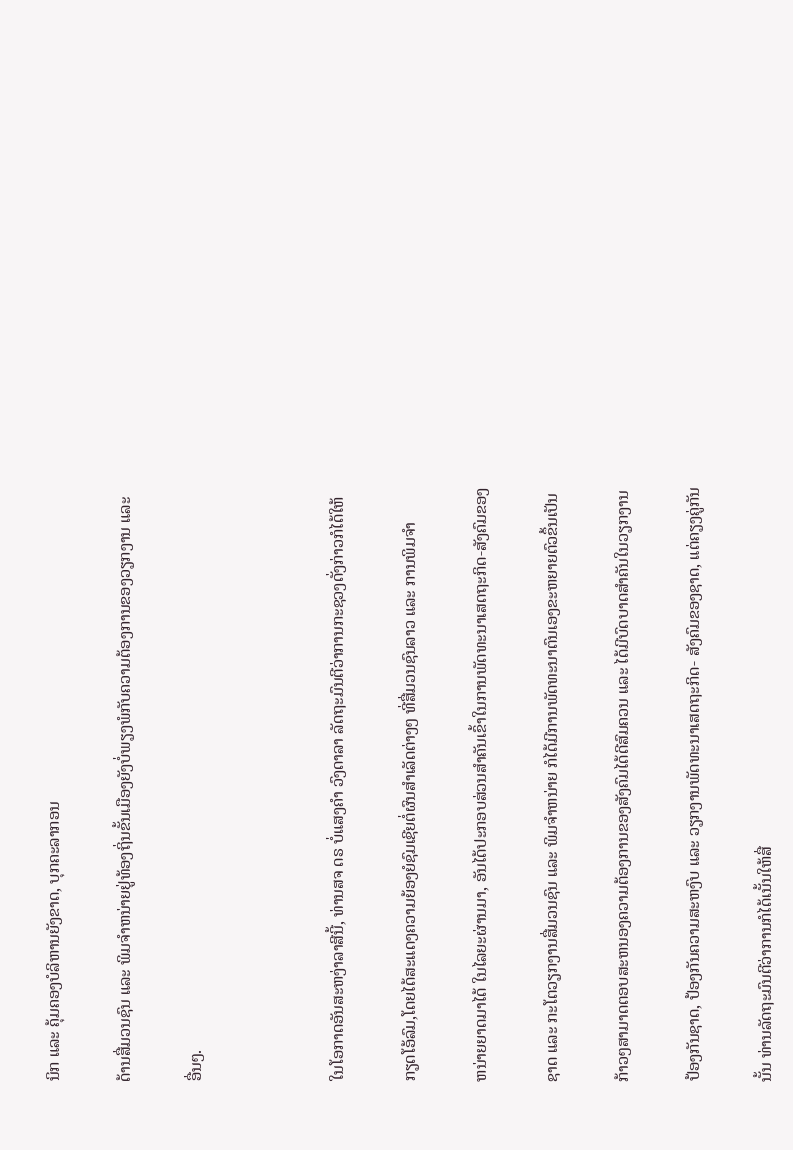ນິກ ແລະ ຄຸ້ມຄອງບໍລິຫານຍັງຂາດ, ບຸກຄະລາກອນ

ດ້ານສື່ມວນຊົນ ແລະ ພິມຈຳຫນ່າຍຢູ່ທ້ອງຖິ່ນຂັ້ນເມືອງຍັງບໍ່ພຽງພໍກັບຄວາມຕ້ອງການຂອງວຽກງານ ແລະ

ອື່ນໆ.



ໃນໂອກາດອັນສະຫງ່າລາສີນີ້, ທ່ານສຈ ດຣ ບໍ່ແສງຄຳ ວົງດາລາ ລັດຖະມົນຕີວ່າການກະຊວງດັ່ງກ່າວກໍໄດ້ໃຫ້

ກຽດໂອ້ລົມ,ໂດຍໄດ້ສະແດງຄວາມຍ້ອງຍໍຊົມເຊີຍຕໍ່ຜົນສຳເລັດຕ່າງໆ ທີ່ສື່ມວນຊົນລາວ ແລະ ການພິມຈຳ

ຫນ່າຍຍາດມາໄດ້ ໃນໄລຍະຜ່ານມາ, ອັນໄດ້ປະກອບສ່ວນສຳຄັນເຂົ້າໃນການພັດທະນາເສດຖະກິດ-ສັງຄົມຂອງ

ຊາດ ແລະ ກະໂຕວຽກງານສື່ມວນຊົນ ແລະ ພິມຈຳຫນ່າຍ ກໍໄດ້ມີການພັດທະນາຕົນເອງຂະຫຍາຍຕົວຂຶ້ນເປັນ

ກ້າວໆສາມາດຕອບສະຫນອງຄວາມຕ້ອງການຂອງສັງຄົມໄດ້ດີສົມຄວນ ແລະ ໄດ້ມີບົດບາດສຳຄັນໃນວຽກງານ

ປ້ອງກັນຊາດ, ປ້ອງກັນຄວາມສະຫງົບ ແລະ ວຽກງານພັດທະນາເສດຖະກິດ- ສັງຄົມຂອງຊາດ, ແຕ່ຄຽງຄູ່ກັນ

ນັ້ນ ທ່ານລັດຖະມົນຕີວ່າການກໍໄດ້ເນັ້ນໃຫ້ສື່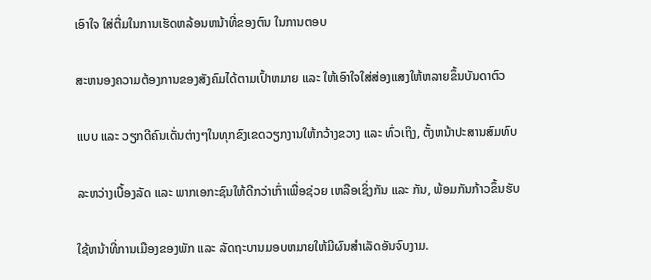ເອົາໃຈ ໃສ່ຕື່ມໃນການເຮັດຫລ້ອນຫນ້າທີ່ຂອງຕົນ ໃນການຕອບ

ສະຫນອງຄວາມຕ້ອງການຂອງສັງຄົມໄດ້ຕາມເປົ້າຫມາຍ ແລະ ໃຫ້ເອົາໃຈໃສ່ສ່ອງແສງໃຫ້ຫລາຍຂຶ້ນບັນດາຕົວ

ແບບ ແລະ ວຽກດີຄົນເດັ່ນຕ່າງໆໃນທຸກຂົງເຂດວຽກງານໃຫ້ກວ້າງຂວາງ ແລະ ທົ່ວເຖິງ, ຕັ້ງຫນ້າປະສານສົມທົບ

ລະຫວ່າງເບື້ອງລັດ ແລະ ພາກເອກະຊົນໃຫ້ດີກວ່າເກົ່າເພື່ອຊ່ວຍ ເຫລືອເຊິ່ງກັນ ແລະ ກັນ, ພ້ອມກັນກ້າວຂຶ້ນຮັບ

ໃຊ້ຫນ້າທີ່ການເມືອງຂອງພັກ ແລະ ລັດຖະບານມອບຫມາຍໃຫ້ມີຜົນສຳເລັດອັນຈົບງາມ.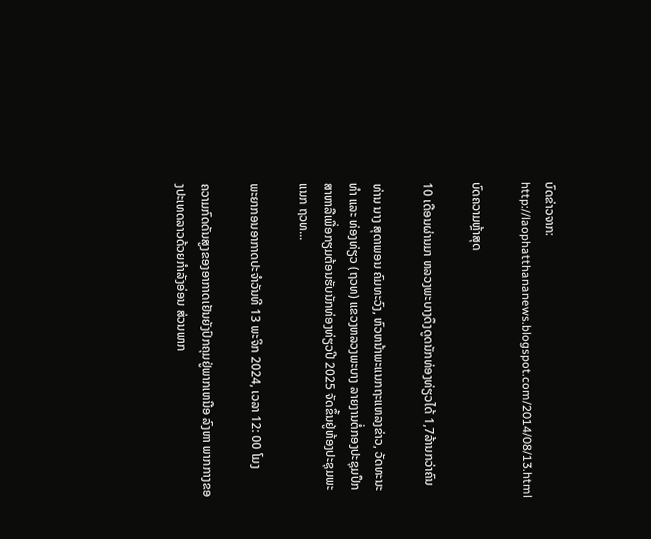ບົດຂ່າວຈາກ: http://laophatthananews.blogspot.com/2014/08/13.html

ບົດຄວາມຫຼ້າສຸດ

10 ເດືອນຜ່ານມາ ຫລວງພະບາງດຶງດູດນັກທ່ອງທ່ຽວໄດ້ 1,7ລ້ານກວ່າຄົນ

ທ່ານ ນາງ ສຸດາພອນ ຄົມທະວົງ, ຫົວຫນ້າພະແນກຖະແຫລງຂ່າວ, ວັດທະນະທຳ ແລະ ທ່ອງທ່ຽວ (ຖວທ) ແຂວງຫລວງພະບາງ ລາຍງານຕໍ່ກອງປະຊຸມປຶກສາຫາລືເພື່ອກຽມຕ້ອນຮັບນັກທ່ອງທ່ຽວປີ 2025 ຈັດຂຶ້ນຢູ່ຫ້ອງປະຊຸມພະແນກ ຖວທ...

ພະຍາກອນອາກາດປະຈໍາວັນທີ 13 ພະຈິກ 2024, ເວລາ 12: 00 ໂມງ

ຄວາມກົດດັນສູງຂອງອາກາດເຢັນຍັງປົກຄຸມຢູ່ພາກເຫນືອ ລົງຫາ ພາກກາງຂອງປະເທດລາວດ້ວຍກໍາລັງອ່ອນ ສ່ວນພາກ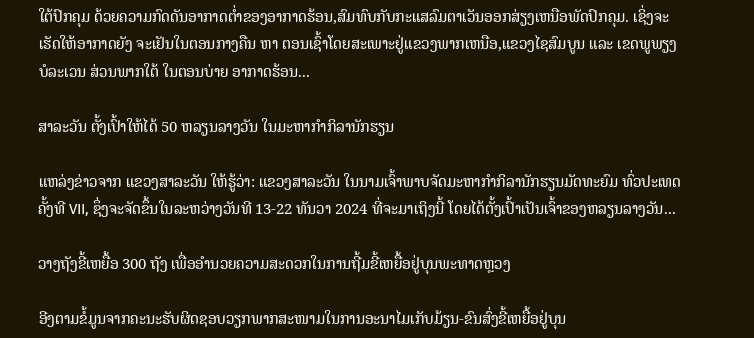ໃຕ້ປົກຄຸມ ດ້ວຍຄວາມກົດດັນອາກາດຕໍ່າຂອງອາກາດຮ້ອນ,ສົມທົບກັບກະແສລົມຕາເວັນອອກສ່ຽງເຫນືອພັດປົກຄຸມ. ເຊິ່ງຈະເຮັດໃຫ້ອາກາດຍັງ ຈະເຢັນໃນຕອນກາງຄືນ ຫາ ຕອນເຊົ້າໂດຍສະເພາະຢູ່ແຂວງພາກເຫນືອ,ແຂວງໄຊສົມບູນ ແລະ ເຂດພູພຽງບໍລະເວນ ສ່ວນພາກໃຕ້ ໃນຕອນບ່າຍ ອາກາດຮ້ອນ...

ສາລະວັນ ຕັ້ງເປົ້າໃຫ້ໄດ້ 50 ຫລຽນລາງວັນ ໃນມະຫາກຳກິລານັກຮຽນ

ແຫລ່ງຂ່າວຈາກ ແຂວງສາລະວັນ ໃຫ້ຮູ້ວ່າ: ແຂວງສາລະວັນ ໃນນາມເຈົ້າພາບຈັດມະຫາກໍາກິລານັກຮຽນມັດທະຍົມ ທົ່ວປະເທດ ຄັ້ງທີ VII, ຊຶ່ງຈະຈັດຂຶ້ນໃນລະຫວ່າງວັນທີ 13-22 ທັນວາ 2024 ທີ່ຈະມາເຖິງນີ້ ໂດຍໄດ້ຕັ້ງເປົ້າເປັນເຈົ້າຂອງຫລຽນລາງວັນ...

ວາງຖັງຂີ້ເຫຍື້ອ 300 ຖັງ ເພື່ອອຳນວຍຄວາມສະດວກໃນການຖີ້ມຂີ້ເຫຍື້ອຢູ່ບຸນພະທາດຫຼວງ

ອີງຕາມຂໍ້ມູນຈາກຄະນະຮັບຜິດຊອບວຽກພາກສະໜາມໃນການອະນາໄມເກັບມ້ຽນ-ຂົນສົ່ງຂີ້ເຫຍື້ອຢູ່ບຸນ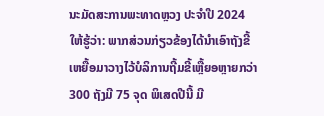ນະມັດສະການພະທາດຫຼວງ ປະຈໍາປີ 2024 ໃຫ້ຮູ້ວ່າ: ພາກສ່ວນກ່ຽວຂ້ອງໄດ້ນຳເອົາຖັງຂີ້ເຫຍື້ອມາວາງໄວ້ບໍລິການຖີ້ມຂີ້ເຫຼື້ຍອຫຼາຍກວ່າ 300 ຖັງມີ 75 ຈຸດ ພິເສດປີນີ້ ມີ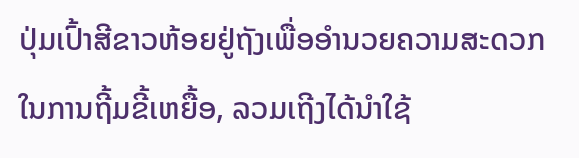ປຸ່ມເປົ້າສີຂາວຫ້ອຍຢູ່ຖັງເພື່ອອຳນວຍຄວາມສະດວກໃນການຖີ້ມຂີ້ເຫຍື້ອ, ລວມເຖີງໄດ້ນຳໃຊ້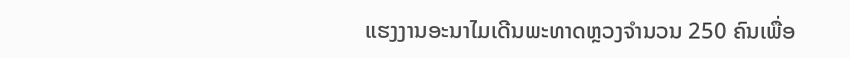ແຮງງານອະນາໄມເດີນພະທາດຫຼວງຈຳນວນ 250 ຄົນເພື່ອ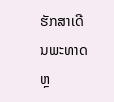ຮັກສາເດີນພະທາດຫຼ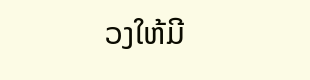ວງໃຫ້ມີ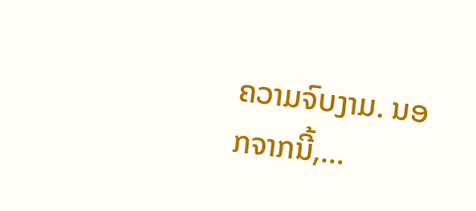ຄວາມຈົບງາມ. ນອກຈາກນີ້,...